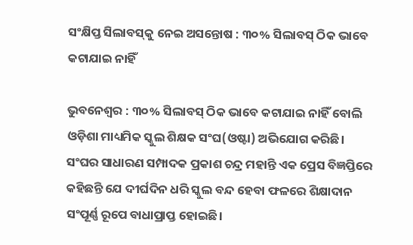ସଂକ୍ଷିପ୍ତ ସିଲାବସ୍‌କୁ ନେଇ ଅସନ୍ତୋଷ : ୩୦% ସିଲାବସ୍‌ ଠିକ ଭାବେ କଟାଯାଇ ନାହିଁ

ଭୁବନେଶ୍ୱର : ୩୦% ସିଲାବସ୍‌ ଠିକ ଭାବେ କଟାଯାଇ ନାହିଁ ବୋଲି ଓଡ଼ିଶା ମାଧ୍ୟମିକ ସ୍କୁଲ ଶିକ୍ଷକ ସଂଘ(ଓଷ୍ଟା) ଅଭିଯୋଗ କରିଛି। ସଂଘର ସାଧାରଣ ସମ୍ପାଦକ ପ୍ରକାଶ ଚନ୍ଦ୍ର ମହାନ୍ତି ଏକ ପ୍ରେସ ବିଜ୍ଞପ୍ତିରେ କହିଛନ୍ତି ଯେ ଦୀର୍ଘଦିନ ଧରି ସ୍କୁଲ ବନ୍ଦ ହେବା ଫଳରେ ଶିକ୍ଷାଦାନ ସଂପୂର୍ଣ୍ଣ ରୂପେ ବାଧାପ୍ରାପ୍ତ ହୋଇଛି।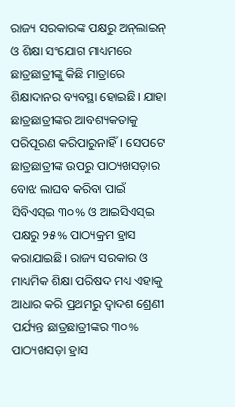ରାଜ୍ୟ ସରକାରଙ୍କ ପକ୍ଷରୁ ଅନ୍‌ଲାଇନ୍ ଓ ଶିକ୍ଷା ସଂଯୋଗ ମାଧ୍ୟମରେ ଛାତ୍ରଛାତ୍ରୀଙ୍କୁ କିଛି ମାତ୍ରାରେ ଶିକ୍ଷାଦାନର ବ୍ୟବସ୍ଥା ହୋଇଛି। ଯାହା ଛାତ୍ରଛାତ୍ରୀଙ୍କର ଆବଶ୍ୟକତାକୁ ପରିପୂରଣ କରିପାରୁନାହିଁ। ସେପଟେ ଛାତ୍ରଛାତ୍ରୀଙ୍କ ଉପରୁ ପାଠ୍ୟଖସଡ଼ାର ବୋଝ ଲାଘବ କରିବା ପାଇଁ ସିବିଏସ୍‌ଇ ୩୦% ଓ ଆଇସିଏସ୍‌ଇ ପକ୍ଷରୁ ୨୫% ପାଠ୍ୟକ୍ରମ ହ୍ରାସ କରାଯାଇଛି। ରାଜ୍ୟ ସରକାର ଓ ମାଧ୍ୟମିକ ଶିକ୍ଷା ପରିଷଦ ମଧ୍ୟ ଏହାକୁ ଆଧାର କରି ପ୍ରଥମରୁ ଦ୍ୱାଦଶ ଶ୍ରେଣୀ ପର୍ଯ୍ୟନ୍ତ ଛାତ୍ରଛାତ୍ରୀଙ୍କର ୩୦% ପାଠ୍ୟଖସଡ଼ା ହ୍ରାସ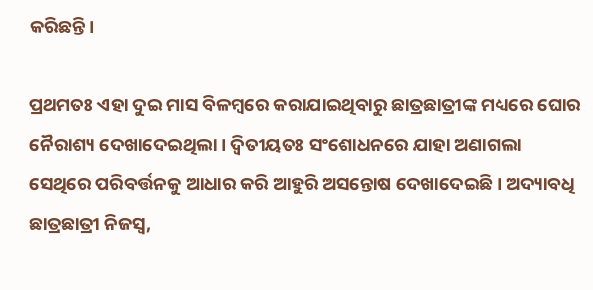କରିଛନ୍ତି।

ପ୍ରଥମତଃ ଏହା ଦୁଇ ମାସ ବିଳମ୍ବରେ କରାଯାଇଥିବାରୁ ଛାତ୍ରଛାତ୍ରୀଙ୍କ ମଧ୍ୟରେ ଘୋର ନୈରାଶ୍ୟ ଦେଖାଦେଇଥିଲା। ଦ୍ୱିତୀୟତଃ ସଂଶୋଧନରେ ଯାହା ଅଣାଗଲା ସେଥିରେ ପରିବର୍ତ୍ତନକୁ ଆଧାର କରି ଆହୁରି ଅସନ୍ତୋଷ ଦେଖାଦେଇଛି। ଅଦ୍ୟାବଧି ଛାତ୍ରଛାତ୍ରୀ ନିଜସ୍ୱ,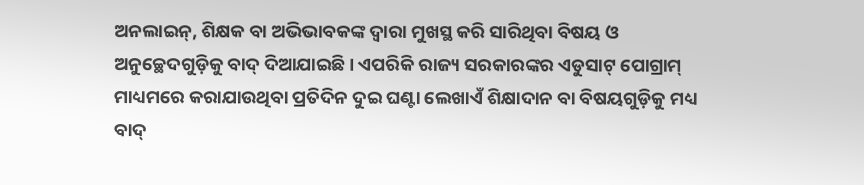ଅନଲାଇନ୍, ଶିକ୍ଷକ ବା ଅଭିଭାବକଙ୍କ ଦ୍ୱାରା ମୁଖସ୍ଥ କରି ସାରିଥିବା ବିଷୟ ଓ ଅନୁଚ୍ଛେଦଗୁଡ଼ିକୁ ବାଦ୍ ଦିଆଯାଇଛି। ଏପରିକି ରାଜ୍ୟ ସରକାରଙ୍କର ଏଡୁସାଟ୍ ପୋଗ୍ରାମ୍ ମାଧ୍ୟମରେ କରାଯାଉଥିବା ପ୍ରତିଦିନ ଦୁଇ ଘଣ୍ଟା ଲେଖାଏଁ ଶିକ୍ଷାଦାନ ବା ବିଷୟଗୁଡ଼ିକୁ ମଧ୍ୟ ବାଦ୍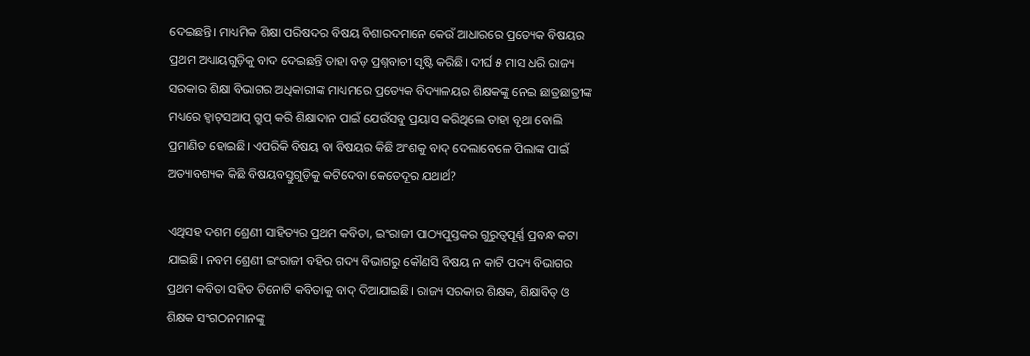ଦେଇଛନ୍ତି। ମାଧ୍ୟମିକ ଶିକ୍ଷା ପରିଷଦର ବିଷୟ ବିଶାରଦମାନେ କେଉଁ ଆଧାରରେ ପ୍ରତ୍ୟେକ ବିଷୟର ପ୍ରଥମ ଅଧ୍ୟାୟଗୁଡ଼ିକୁ ବାଦ ଦେଇଛନ୍ତି ତାହା ବଡ଼ ପ୍ରଶ୍ନବାଚୀ ସୃଷ୍ଟି କରିଛି। ଦୀର୍ଘ ୫ ମାସ ଧରି ରାଜ୍ୟ ସରକାର ଶିକ୍ଷା ବିଭାଗର ଅଧିକାରୀଙ୍କ ମାଧ୍ୟମରେ ପ୍ରତ୍ୟେକ ବିଦ୍ୟାଳୟର ଶିକ୍ଷକଙ୍କୁ ନେଇ ଛାତ୍ରଛାତ୍ରୀଙ୍କ ମଧ୍ୟରେ ହ୍ୱାଟ୍‌ସଆପ୍ ଗ୍ରୁପ୍ କରି ଶିକ୍ଷାଦାନ ପାଇଁ ଯେଉଁସବୁ ପ୍ରୟାସ କରିଥିଲେ ତାହା ବୃଥା ବୋଲି ପ୍ରମାଣିତ ହୋଇଛି। ଏପରିକି ବିଷୟ ବା ବିଷୟର କିଛି ଅଂଶକୁ ବାଦ୍ ଦେଲାବେଳେ ପିଲାଙ୍କ ପାଇଁ ଅତ୍ୟାବଶ୍ୟକ କିଛି ବିଷୟବସ୍ତୁଗୁଡ଼ିକୁ କଟିଦେବା କେତେଦୂର ଯଥାର୍ଥ?

ଏଥିସହ ଦଶମ ଶ୍ରେଣୀ ସାହିତ୍ୟର ପ୍ରଥମ କବିତା, ଇଂରାଜୀ ପାଠ୍ୟପୁସ୍ତକର ଗୁରୁତ୍ୱପୂର୍ଣ୍ଣ ପ୍ରବନ୍ଧ କଟା ଯାଇଛି। ନବମ ଶ୍ରେଣୀ ଇଂରାଜୀ ବହିର ଗଦ୍ୟ ବିଭାଗରୁ କୌଣସି ବିଷୟ ନ କାଟି ପଦ୍ୟ ବିଭାଗର ପ୍ରଥମ କବିତା ସହିତ ତିନୋଟି କବିତାକୁ ବାଦ୍ ଦିଆଯାଇଛି। ରାଜ୍ୟ ସରକାର ଶିକ୍ଷକ, ଶିକ୍ଷାବିତ୍ ଓ ଶିକ୍ଷକ ସଂଗଠନମାନଙ୍କୁ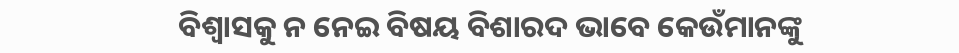ବିଶ୍ୱାସକୁ ନ ନେଇ ବିଷୟ ବିଶାରଦ ଭାବେ କେଉଁମାନଙ୍କୁ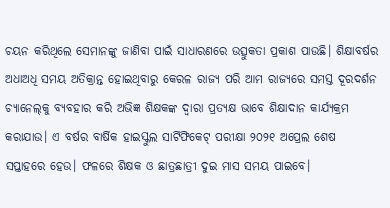ଚୟନ କରିଥିଲେ ସେମାନଙ୍କୁ ଜାଣିବା ପାଇଁ ସାଧାରଣରେ ଉତ୍ସୁକତା ପ୍ରକାଶ ପାଉଛି। ଶିକ୍ଷାବର୍ଷର ଅଧାଅଧି ସମୟ ଅତିକ୍ରାନ୍ତ ହୋଇଥିବାରୁ କେରଳ ରାଜ୍ୟ ପରି ଆମ ରାଜ୍ୟରେ ସମସ୍ତ ଦୂରଦର୍ଶନ ଚ୍ୟାନେଲ୍‌କୁ ବ୍ୟବହାର କରି ଅଭିଜ୍ଞ ଶିକ୍ଷକଙ୍କ ଦ୍ୱାରା ପ୍ରତ୍ୟକ୍ଷ ଭାବେ ଶିକ୍ଷାଦାନ କାର୍ଯ୍ୟକ୍ରମ କରାଯାଉ। ଏ ବର୍ଷର ବାର୍ଷିକ ହାଇସ୍କୁଲ ସାର୍ଟିଫିକେଟ୍ ପରୀକ୍ଷା ୨୦୨୧ ଅପ୍ରେଲ ଶେଷ ସପ୍ତାହରେ ହେଉ। ଫଳରେ ଶିକ୍ଷକ ଓ ଛାତ୍ରଛାତ୍ରୀ ଦୁଇ ମାସ ସମୟ ପାଇବେ।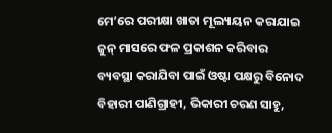ମେ’ରେ ପରୀକ୍ଷା ଖାତା ମୂଲ୍ୟାୟନ କରାଯାଇ ଜୁନ୍ ମାସରେ ଫଳ ପ୍ରକାଶନ କରିବାର ବ୍ୟବସ୍ଥା କରାଯିବା ପାଇଁ ଓଷ୍ଟା ପକ୍ଷରୁ ବିନୋଦ ବିହାରୀ ପାଣିଗ୍ରାହୀ, ଭିକାରୀ ଚରଣ ସାହୁ,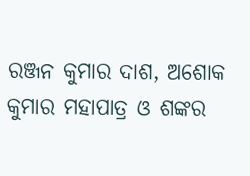ରଞ୍ଜନ କୁମାର ଦାଶ, ଅଶୋକ କୁମାର ମହାପାତ୍ର ଓ ଶଙ୍କର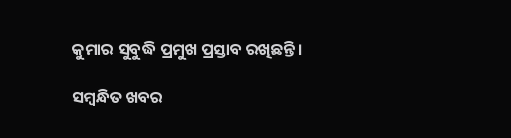କୁମାର ସୁବୁଦ୍ଧି ପ୍ରମୁଖ ପ୍ରସ୍ତାବ ରଖିଛନ୍ତି।

ସମ୍ବନ୍ଧିତ ଖବର